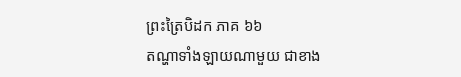ព្រះត្រៃបិដក ភាគ ៦៦
តណ្ហាទាំងឡាយណាមួយ ជាខាង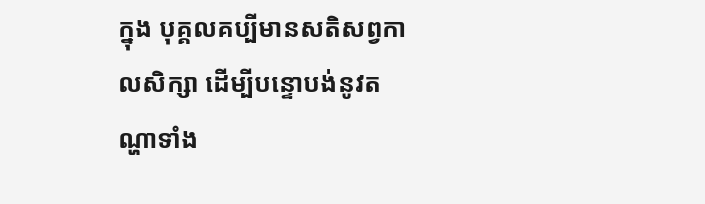ក្នុង បុគ្គលគប្បីមានសតិសព្វកាលសិក្សា ដើម្បីបន្ទោបង់នូវតណ្ហាទាំង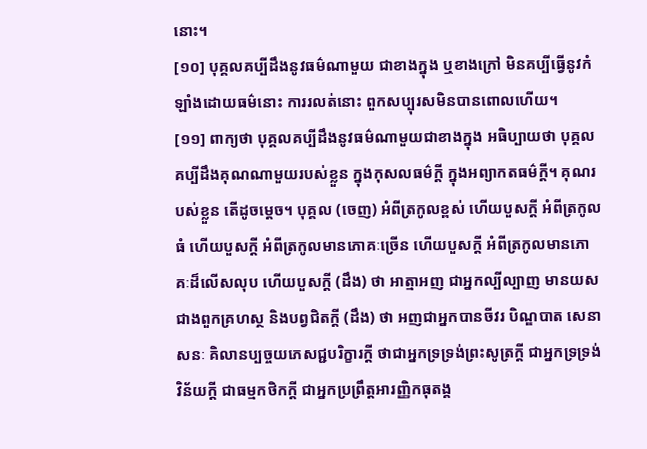នោះ។
[១០] បុគ្គលគប្បីដឹងនូវធម៌ណាមួយ ជាខាងក្នុង ឬខាងក្រៅ មិនគប្បីធ្វើនូវកំឡាំងដោយធម៌នោះ ការរលត់នោះ ពួកសប្បុរសមិនបានពោលហើយ។
[១១] ពាក្យថា បុគ្គលគប្បីដឹងនូវធម៌ណាមួយជាខាងក្នុង អធិប្បាយថា បុគ្គលគប្បីដឹងគុណណាមួយរបស់ខ្លួន ក្នុងកុសលធម៌ក្តី ក្នុងអព្យាកតធម៌ក្តី។ គុណរបស់ខ្លួន តើដូចម្តេច។ បុគ្គល (ចេញ) អំពីត្រកូលខ្ពស់ ហើយបួសក្តី អំពីត្រកូលធំ ហើយបួសក្តី អំពីត្រកូលមានភោគៈច្រើន ហើយបួសក្តី អំពីត្រកូលមានភោគៈដ៏លើសលុប ហើយបួសក្តី (ដឹង) ថា អាត្មាអញ ជាអ្នកល្បីល្បាញ មានយសជាងពួកគ្រហស្ថ និងបព្វជិតក្តី (ដឹង) ថា អញជាអ្នកបានចីវរ បិណ្ឌបាត សេនាសនៈ គិលានប្បច្ចយភេសជ្ជបរិក្ខារក្តី ថាជាអ្នកទ្រទ្រង់ព្រះសូត្រក្តី ជាអ្នកទ្រទ្រង់វិន័យក្តី ជាធម្មកថិកក្តី ជាអ្នកប្រព្រឹត្តអារញ្ញិកធុតង្គ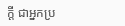ក្តី ជាអ្នកប្រ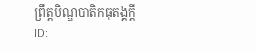ព្រឹត្តបិណ្ឌបាតិកធុតង្គក្តី
ID: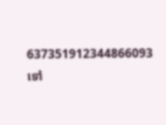637351912344866093
ទៅ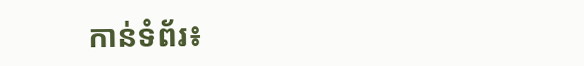កាន់ទំព័រ៖